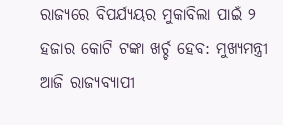ରାଜ୍ୟରେ ବିପର୍ଯ୍ୟୟର ମୁକାବିଲା ପାଇଁ ୨ ହଜାର କୋଟି ଟଙ୍କା ଖର୍ଚ୍ଚ ହେବ: ମୁଖ୍ୟମନ୍ତ୍ରୀ
ଆଜି ରାଜ୍ୟବ୍ୟାପୀ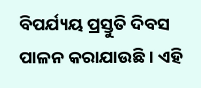ବିପର୍ଯ୍ୟୟ ପ୍ରସ୍ତୁତି ଦିବସ ପାଳନ କରାଯାଉଛି । ଏହି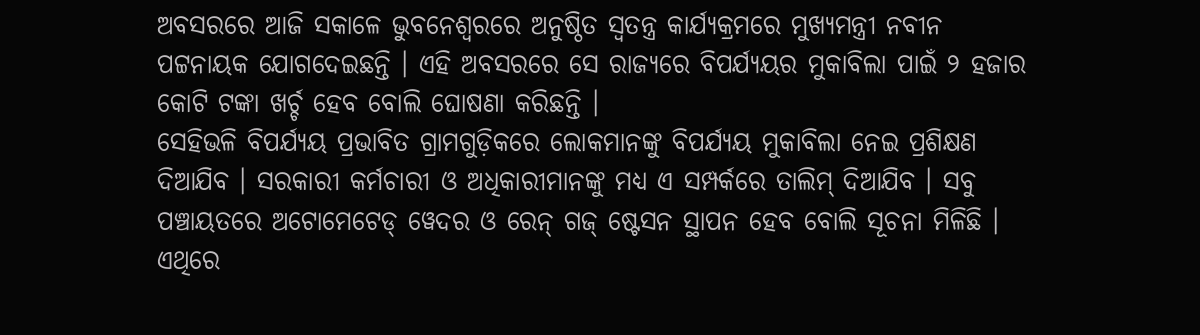ଅବସରରେ ଆଜି ସକାଳେ ଭୁବନେଶ୍ୱରରେ ଅନୁଷ୍ଠିତ ସ୍ୱତନ୍ତ୍ର କାର୍ଯ୍ୟକ୍ରମରେ ମୁଖ୍ୟମନ୍ତ୍ରୀ ନବୀନ ପଟ୍ଟନାୟକ ଯୋଗଦେଇଛନ୍ତି । ଏହି ଅବସରରେ ସେ ରାଜ୍ୟରେ ବିପର୍ଯ୍ୟୟର ମୁକାବିଲା ପାଇଁ ୨ ହଜାର କୋଟି ଟଙ୍କା ଖର୍ଚ୍ଚ ହେବ ବୋଲି ଘୋଷଣା କରିଛନ୍ତି ।
ସେହିଭଳି ବିପର୍ଯ୍ୟୟ ପ୍ରଭାବିତ ଗ୍ରାମଗୁଡ଼ିକରେ ଲୋକମାନଙ୍କୁ ବିପର୍ଯ୍ୟୟ ମୁକାବିଲା ନେଇ ପ୍ରଶିକ୍ଷଣ ଦିଆଯିବ । ସରକାରୀ କର୍ମଚାରୀ ଓ ଅଧିକାରୀମାନଙ୍କୁ ମଧ୍ୟ ଏ ସମ୍ପର୍କରେ ତାଲିମ୍ ଦିଆଯିବ । ସବୁ ପଞ୍ଚାୟତରେ ଅଟୋମେଟେଡ୍ ୱେଦର ଓ ରେନ୍ ଗଜ୍ ଷ୍ଟେସନ ସ୍ଥାପନ ହେବ ବୋଲି ସୂଚନା ମିଳିଛି ।
ଏଥିରେ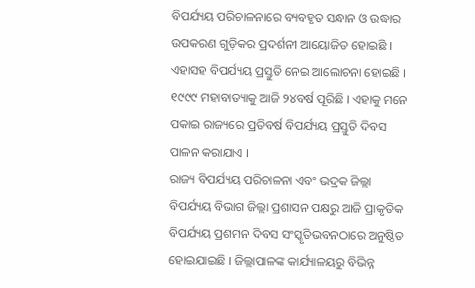ବିପର୍ଯ୍ୟୟ ପରିଚାଳନାରେ ବ୍ୟବହୃତ ସନ୍ଧାନ ଓ ଉଦ୍ଧାର ଉପକରଣ ଗୁଡ଼ିକର ପ୍ରଦର୍ଶନୀ ଆୟୋଜିତ ହୋଇଛି । ଏହାସହ ବିପର୍ଯ୍ୟୟ ପ୍ରସ୍ତୁତି ନେଇ ଆଲୋଚନା ହୋଇଛି । ୧୯୯୯ ମହାବାତ୍ୟାକୁ ଆଜି ୨୪ବର୍ଷ ପୂରିଛି । ଏହାକୁ ମନେ ପକାଇ ରାଜ୍ୟରେ ପ୍ରତିବର୍ଷ ବିପର୍ଯ୍ୟୟ ପ୍ରସ୍ତୁତି ଦିବସ ପାଳନ କରାଯାଏ ।
ରାଜ୍ୟ ବିପର୍ଯ୍ୟୟ ପରିଚାଳନା ଏବଂ ଭଦ୍ରକ ଜିଲ୍ଲା ବିପର୍ଯ୍ୟୟ ବିଭାଗ ଜିଲ୍ଲା ପ୍ରଶାସନ ପକ୍ଷରୁ ଆଜି ପ୍ରାକୃତିକ ବିପର୍ଯ୍ୟୟ ପ୍ରଶମନ ଦିବସ ସଂସ୍କୃତିଭବନଠାରେ ଅନୁଷ୍ଠିତ ହୋଇଯାଇଛି । ଜିଲ୍ଲାପାଳଙ୍କ କାର୍ଯ୍ୟାଳୟରୁ ବିଭିନ୍ନ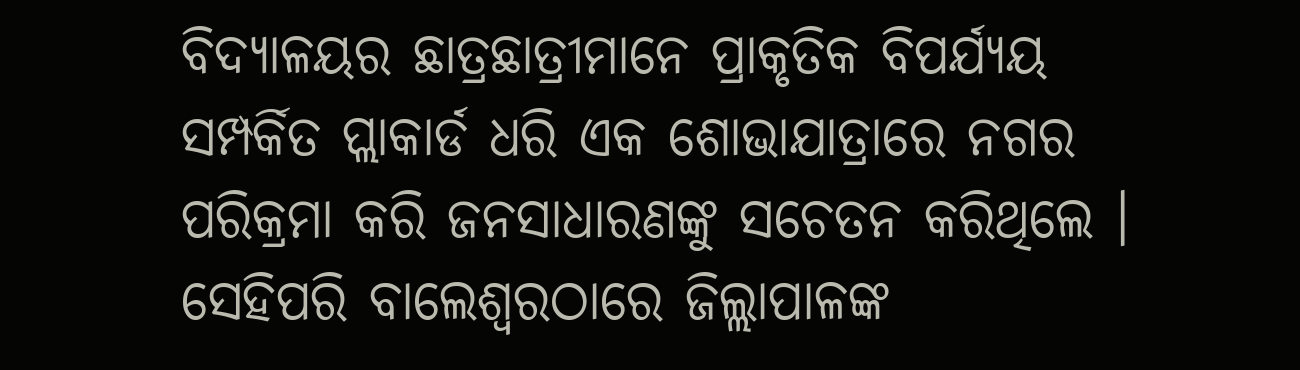ବିଦ୍ୟାଳୟର ଛାତ୍ରଛାତ୍ରୀମାନେ ପ୍ରାକୃତିକ ବିପର୍ଯ୍ୟୟ ସମ୍ପର୍କିତ ପ୍ଲାକାର୍ଡ ଧରି ଏକ ଶୋଭାଯାତ୍ରାରେ ନଗର ପରିକ୍ରମା କରି ଜନସାଧାରଣଙ୍କୁ ସଚେତନ କରିଥିଲେ ।
ସେହିପରି ବାଲେଶ୍ୱରଠାରେ ଜିଲ୍ଲାପାଳଙ୍କ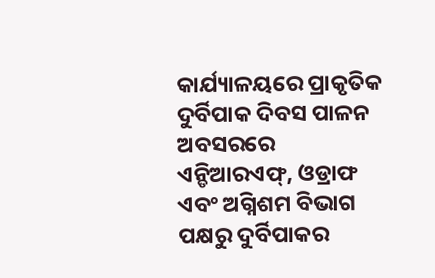କାର୍ଯ୍ୟାଳୟରେ ପ୍ରାକୃତିକ ଦୁର୍ବିପାକ ଦିବସ ପାଳନ ଅବସରରେ ଏନ୍ଡିଆରଏଫ୍, ଓଡ୍ରାଫ ଏବଂ ଅଗ୍ନିଶମ ବିଭାଗ ପକ୍ଷରୁ ଦୁର୍ବିପାକର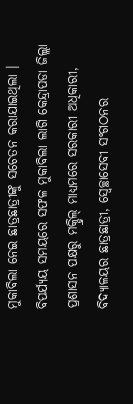ମୁକାବିଲା ନେଇ ଛାତ୍ରଛାତ୍ରୀଙ୍କୁ ସଚେତନ କରାଯାଇଥିଲା ।
ବିପର୍ଯ୍ୟୟ ସମୟରେ ସଫଳ ମୁକାବିଲା ଲାଗି କେନ୍ଦ୍ରାପଡା ଜିଲ୍ଲା ପ୍ରଶାସନ ପକ୍ଷରୁ ମକ୍ଡ୍ରିଲ୍ ମାଧ୍ୟମରେ ସରକାରୀ ଅଧିକାରୀ, ବିଦ୍ୟାଳୟର ଛାତ୍ରଛାତ୍ରୀ, ସ୍ୱେଚ୍ଛାସେବୀ ସଂଗଠନର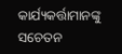କାର୍ଯ୍ୟକର୍ତ୍ତାମାନଙ୍କୁ ସଚେତନ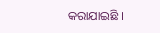କରାଯାଇଛି ।